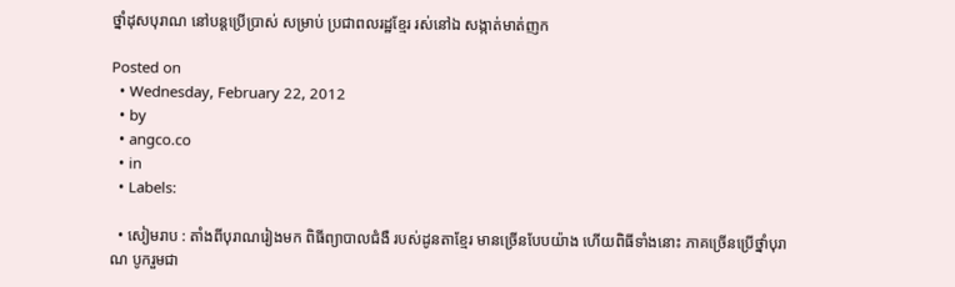ថ្នាំដុសបុរាណ នៅបន្តប្រើប្រាស់ សម្រាប់ ប្រជាពលរដ្ឋខ្មែរ រស់នៅឯ សង្កាត់មាត់ញក

Posted on
  • Wednesday, February 22, 2012
  • by
  • angco.co
  • in
  • Labels:

  • សៀមរាប : តាំងពីបុរាណរៀងមក ពិធីព្យាបាលជំងឺ របស់ដូនតាខ្មែរ មានច្រើនបែបយ៉ាង ហើយពិធីទាំងនោះ ភាគច្រើនប្រើថ្នាំបុរាណ បូករួមជា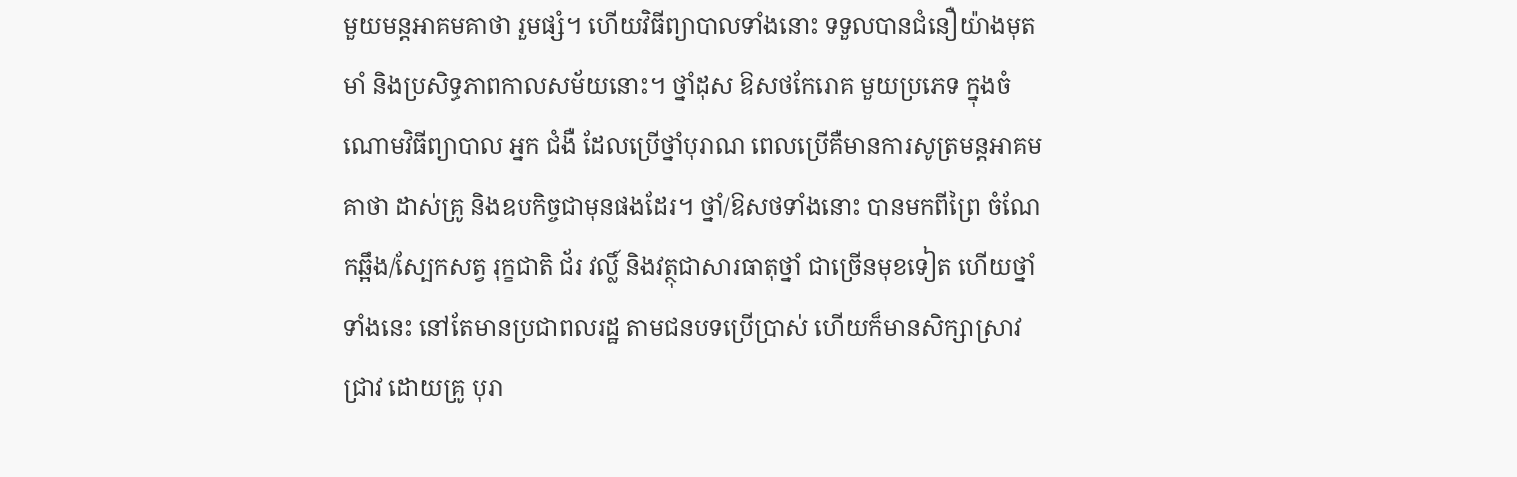មួយមន្តអាគមគាថា រួមផ្សំ។ ហើយវិធីព្យាបាលទាំងនោះ ទទួលបានជំនឿយ៉ាងមុតមាំ និងប្រសិទ្ធភាពកាលសម័យនោះ។ ថ្នាំដុស ឱសថកែរោគ មួយប្រភេទ ក្នុងចំណោមវិធីព្យាបាល អ្នក ជំងឺ ដែលប្រើថ្នាំបុរាណ ពេលប្រើគឺមានការសូត្រមន្តអាគមគាថា ដាស់គ្រូ និងឧបកិច្ចជាមុនផងដែរ។ ថ្នាំ/ឱសថទាំងនោះ បានមកពីព្រៃ ចំណែកឆ្អឹង/ស្បែកសត្វ រុក្ខជាតិ ជ័រ វល្លិ៍ និងវត្ថុជាសារធាតុថ្នាំ ជាច្រើនមុខទៀត ហើយថ្នាំទាំងនេះ នៅតែមានប្រជាពលរដ្ឋ តាមជនបទប្រើប្រាស់ ហើយក៏មានសិក្សាស្រាវជ្រាវ ដោយគ្រូ បុរា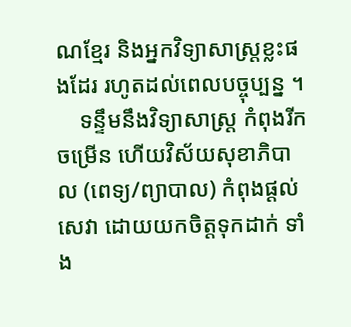ណខ្មែរ និងអ្នកវិទ្យាសាស្ត្រខ្លះផងដែរ រហូតដល់ពេលបច្ចុប្បន្ន ។
    ទន្ទឹមនឹងវិទ្យាសាស្ត្រ កំពុងរីកចម្រើន ហើយវិស័យសុខាភិបាល (ពេទ្យ/ព្យាបាល) កំពុងផ្ដល់សេវា ដោយយកចិត្តទុកដាក់ ទាំង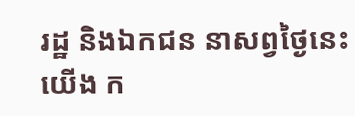រដ្ឋ និងឯកជន នាសព្វថ្ងៃនេះ យើង ក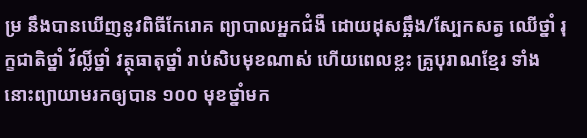ម្រ នឹងបានឃើញនូវពិធីកែរោគ ព្យាបាលអ្នកជំងឺ ដោយដុសឆ្អឹង/ស្បែកសត្វ ឈើថ្នាំ រុក្ខជាតិថ្នាំ វ័ល្លិ៍ថ្នាំ វត្ថុធាតុថ្នាំ រាប់សិបមុខណាស់ ហើយពេលខ្លះ គ្រូបុរាណខ្មែរ ទាំងនោះព្យាយាមរកឲ្យបាន ១០០ មុខថ្នាំមក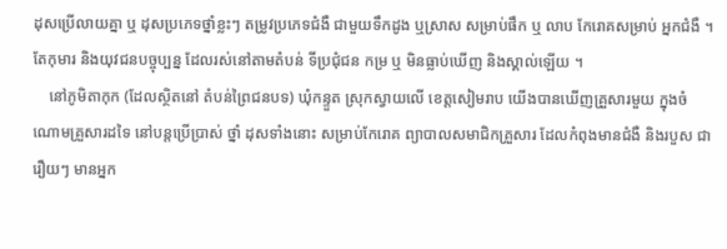ដុសប្រើលាយគ្នា ឬ ដុសប្រភេទថ្នាំខ្លះៗ តម្រូវប្រភេទជំងឺ ជាមួយទឹកដូង ឬស្រាស សម្រាប់ផឹក ឬ លាប កែរោគសម្រាប់ អ្នកជំងឺ ។ តែកុមារ និងយុវជនបច្ចុប្បន្ន ដែលរស់នៅតាមតំបន់ ទីប្រជុំជន កម្រ ឬ មិនធ្លាប់ឃើញ និងស្គាល់ឡើយ ។
    នៅភូមិតាកុក (ដែលស្ថិតនៅ តំបន់ព្រៃជនបទ) ឃុំកន្ទួត ស្រុកស្វាយលើ ខេត្តសៀមរាប យើងបានឃើញគ្រួសារមួយ ក្នុងចំណោមគ្រួសារដទៃ នៅបន្ដប្រើប្រាស់ ថ្នាំ ដុសទាំងនោះ សម្រាប់កែរោគ ព្យាបាលសមាជិកគ្រួសារ ដែលកំពុងមានជំងឺ និងរបួស ជារឿយៗ មានអ្នក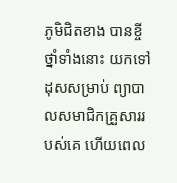ភូមិជិតខាង បានខ្ចីថ្នាំទាំងនោះ យកទៅដុសសម្រាប់ ព្យាបាលសមាជិកគ្រួសាររបស់គេ ហើយពេល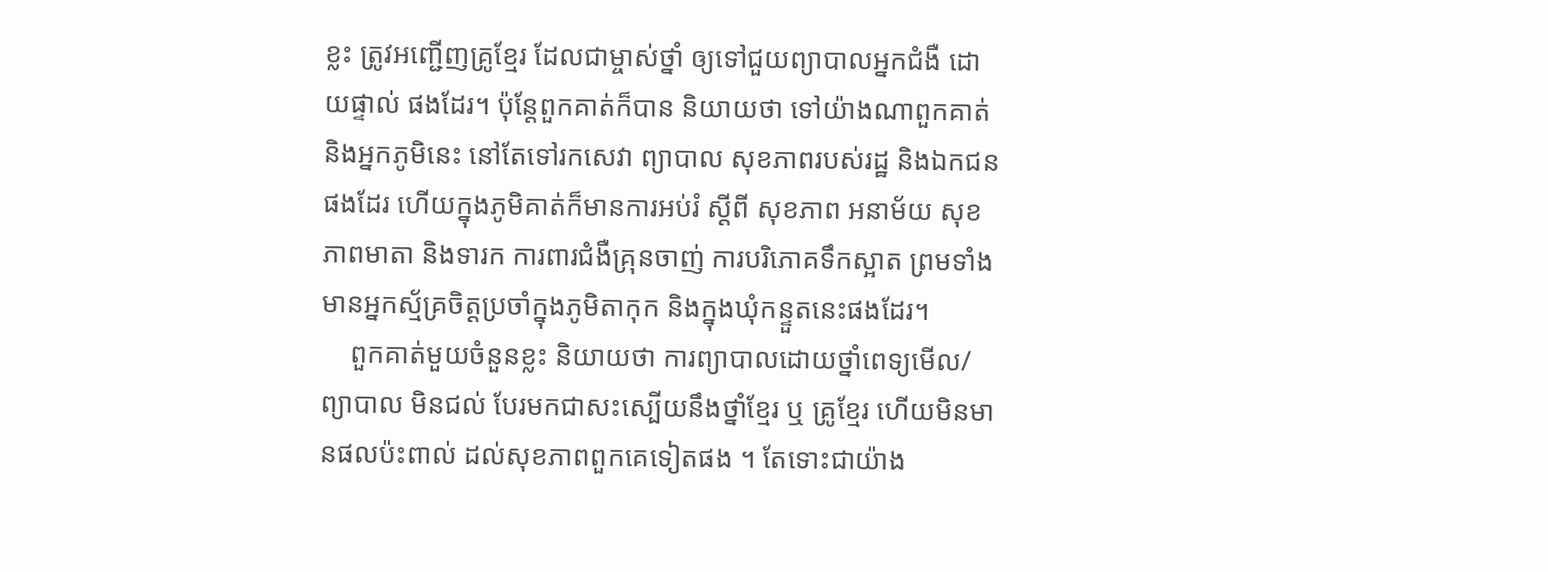ខ្លះ ត្រូវអញ្ជើញគ្រូខ្មែរ ដែលជាម្ចាស់ថ្នាំ ឲ្យទៅជួយព្យាបាលអ្នកជំងឺ ដោយផ្ទាល់ ផងដែរ។ ប៉ុន្តែពួកគាត់ក៏បាន និយាយថា ទៅយ៉ាងណាពួកគាត់ និងអ្នកភូមិនេះ នៅតែទៅរកសេវា ព្យាបាល សុខភាពរបស់រដ្ឋ និងឯកជនផងដែរ ហើយក្នុងភូមិគាត់ក៏មានការអប់រំ ស្ដីពី សុខភាព អនាម័យ សុខភាពមាតា និងទារក ការពារជំងឺគ្រុនចាញ់ ការបរិភោគទឹកស្អាត ព្រមទាំងមានអ្នកស្ម័គ្រចិត្ដប្រចាំក្នុងភូមិតាកុក និងក្នុងឃុំកន្ទួតនេះផងដែរ។
    ពួកគាត់មួយចំនួនខ្លះ និយាយថា ការព្យាបាលដោយថ្នាំពេទ្យមើល/ព្យាបាល មិនជល់ បែរមកជាសះស្បើយនឹងថ្នាំខ្មែរ ឬ គ្រូខ្មែរ ហើយមិនមានផលប៉ះពាល់ ដល់សុខភាពពួកគេទៀតផង ។ តែទោះជាយ៉ាង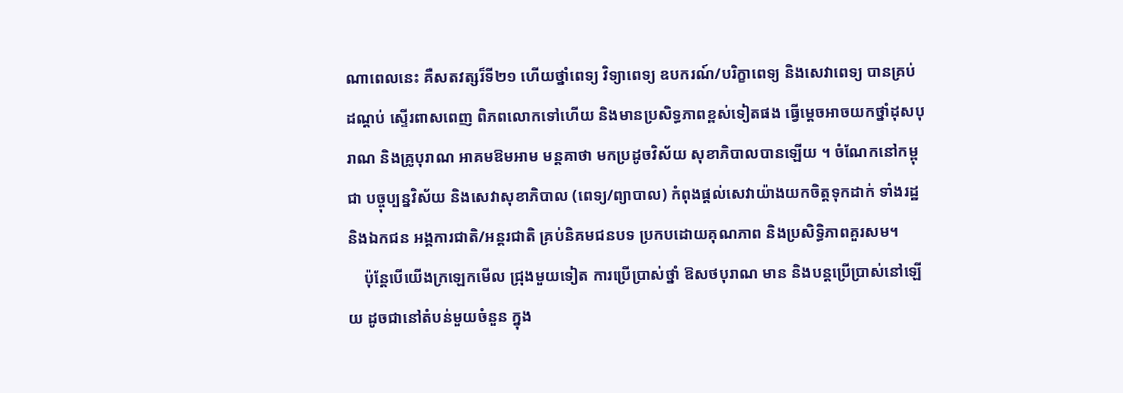ណាពេលនេះ គឺសតវត្សរ៏ទី២១ ហើយថ្នាំពេទ្យ វិទ្យាពេទ្យ ឧបករណ៍/បរិក្ខាពេទ្យ និងសេវាពេទ្យ បានគ្រប់ដណ្ដប់ ស្ទើរពាសពេញ ពិភពលោកទៅហើយ និងមានប្រសិទ្ធភាពខ្ពស់ទៀតផង ធ្វើម្ដេចអាចយកថ្នាំដុសបុរាណ និងគ្រូបុរាណ អាគមឱមអាម មន្ដគាថា មកប្រដូចវិស័យ សុខាភិបាលបានឡើយ ។ ចំណែកនៅកម្ពុជា បច្ចុប្បន្នវិស័យ និងសេវាសុខាភិបាល (ពេទ្យ/ព្យាបាល) កំពុងផ្ដល់សេវាយ៉ាងយកចិត្តទុកដាក់ ទាំងរដ្ឋ និងឯកជន អង្គការជាតិ/អន្តរជាតិ គ្រប់និគមជនបទ ប្រកបដោយគុណភាព និងប្រសិទ្ធិភាពគួរសម។
    ប៉ុន្តែបើយើងក្រឡេកមើល ជ្រុងមួយទៀត ការប្រើប្រាស់ថ្នាំ ឱសថបុរាណ មាន និងបន្តប្រើប្រាស់នៅឡើយ ដូចជានៅតំបន់មួយចំនួន ក្នុង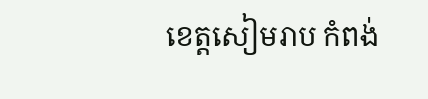ខេត្តសៀមរាប កំពង់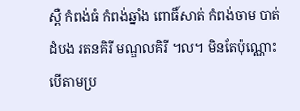ស្ពឺ កំពង់ធំ កំពង់ឆ្នាំង ពោធិ៍សាត់ កំពង់ចាម បាត់ដំបង រតនគិរី មណ្ឌលគិរី ។ល។ មិនតែប៉ុណ្ណោះ បើតាមប្រ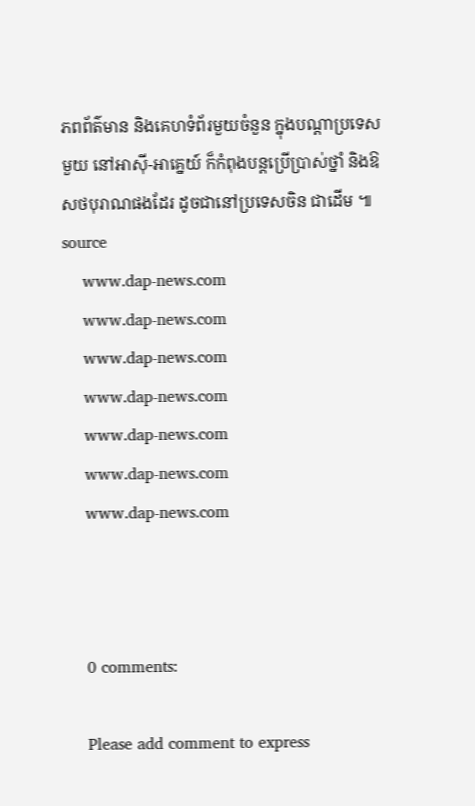ភពព័ត៌មាន និងគេហទំព័រមួយចំនួន ក្នុងបណ្ដាប្រទេសមួយ នៅអាស៊ី-អាគ្នេយ៍ ក៏កំពុងបន្តប្រើប្រាស់ថ្នាំ និងឱសថបុរាណផងដែរ ដូចជានៅប្រទេសចិន ជាដើម ៕ source
    www.dap-news.com
    www.dap-news.com
    www.dap-news.com
    www.dap-news.com
    www.dap-news.com
    www.dap-news.com
    www.dap-news.com



    0 comments:

    Please add comment to express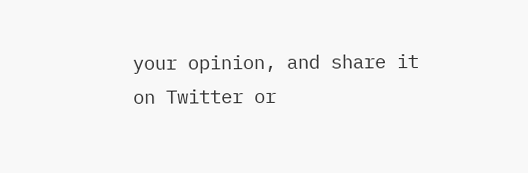your opinion, and share it on Twitter or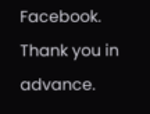Facebook. Thank you in advance.